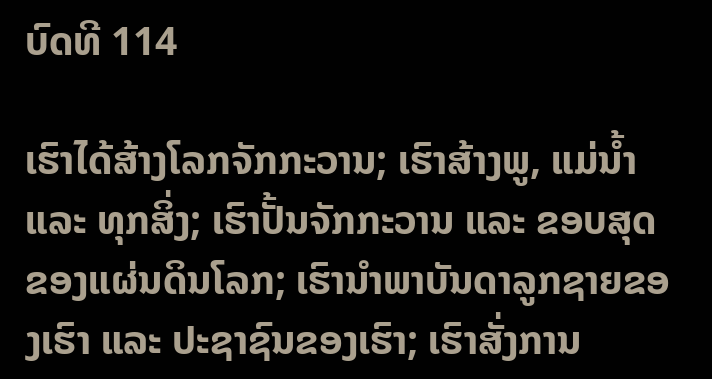ບົດທີ 114

ເຮົາໄດ້ສ້າງໂລກຈັກກະວານ; ເຮົາສ້າງພູ, ແມ່ນ້ຳ ແລະ ທຸກສິ່ງ; ເຮົາປັ້ນຈັກກະວານ ແລະ ຂອບສຸດຂອງແຜ່ນດິນໂລກ; ເຮົານຳພາບັນດາລູກຊາຍຂອງເຮົາ ແລະ ປະຊາຊົນຂອງເຮົາ; ເຮົາສັ່ງການ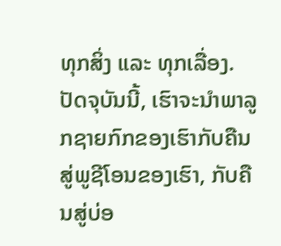ທຸກສິ່ງ ແລະ ທຸກເລື່ອງ. ປັດຈຸບັນນີ້, ເຮົາຈະນໍາພາລູກຊາຍກົກຂອງເຮົາກັບຄືນສູ່ພູຊີໂອນຂອງເຮົາ, ກັບຄືນສູ່ບ່ອ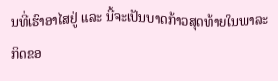ນທີ່ເຮົາອາໄສຢູ່ ແລະ ນີ້ຈະເປັນບາດກ້າວສຸດທ້າຍໃນພາລະກິດຂອ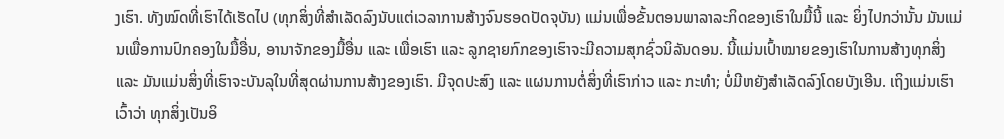ງເຮົາ. ທັງໝົດທີ່ເຮົາໄດ້ເຮັດໄປ (ທຸກສິ່ງທີ່ສຳເລັດລົງນັບແຕ່ເວລາການສ້າງຈົນຮອດປັດຈຸບັນ) ແມ່ນເພື່ອຂັ້ນຕອນພາລາລະກິດຂອງເຮົາໃນມື້ນີ້ ແລະ ຍິ່ງໄປກວ່ານັ້ນ ມັນແມ່ນເພື່ອການປົກຄອງໃນມື້ອື່ນ, ອານາຈັກຂອງມື້ອື່ນ ແລະ ເພື່ອເຮົາ ແລະ ລູກຊາຍກົກຂອງເຮົາຈະມີຄວາມສຸກຊົ່ວນິລັນດອນ. ນີ້ແມ່ນເປົ້າໝາຍຂອງເຮົາໃນການສ້າງທຸກສິ່ງ ແລະ ມັນແມ່ນສິ່ງທີ່ເຮົາຈະບັນລຸໃນທີ່ສຸດຜ່ານການສ້າງຂອງເຮົາ. ມີຈຸດປະສົງ ແລະ ແຜນການຕໍ່ສິ່ງທີ່ເຮົາກ່າວ ແລະ ກະທຳ; ບໍ່ມີຫຍັງສຳເລັດລົງໂດຍບັງເອີນ. ເຖິງແມ່ນເຮົາເວົ້າວ່າ ທຸກສິ່ງເປັນອິ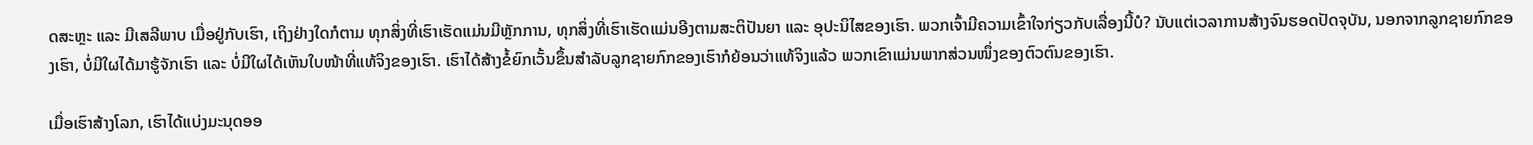ດສະຫຼະ ແລະ ມີເສລີພາບ ເມື່ອຢູ່ກັບເຮົາ, ເຖິງຢ່າງໃດກໍຕາມ ທຸກສິ່ງທີ່ເຮົາເຮັດແມ່ນມີຫຼັກການ, ທຸກສິ່ງທີ່ເຮົາເຮັດແມ່ນອີງຕາມສະຕິປັນຍາ ແລະ ອຸປະນິໄສຂອງເຮົາ. ພວກເຈົ້າມີຄວາມເຂົ້າໃຈກ່ຽວກັບເລື່ອງນີ້ບໍ? ນັບແຕ່ເວລາການສ້າງຈົນຮອດປັດຈຸບັນ, ນອກຈາກລູກຊາຍກົກຂອງເຮົາ, ບໍ່ມີໃຜໄດ້ມາຮູ້ຈັກເຮົາ ແລະ ບໍ່ມີໃຜໄດ້ເຫັນໃບໜ້າທີ່ແທ້ຈິງຂອງເຮົາ. ເຮົາໄດ້ສ້າງຂໍ້ຍົກເວັ້ນຂຶ້ນສຳລັບລູກຊາຍກົກຂອງເຮົາກໍຍ້ອນວ່າແທ້ຈິງແລ້ວ ພວກເຂົາແມ່ນພາກສ່ວນໜຶ່ງຂອງຕົວຕົນຂອງເຮົາ.

ເມື່ອເຮົາສ້າງໂລກ, ເຮົາໄດ້ແບ່ງມະນຸດອອ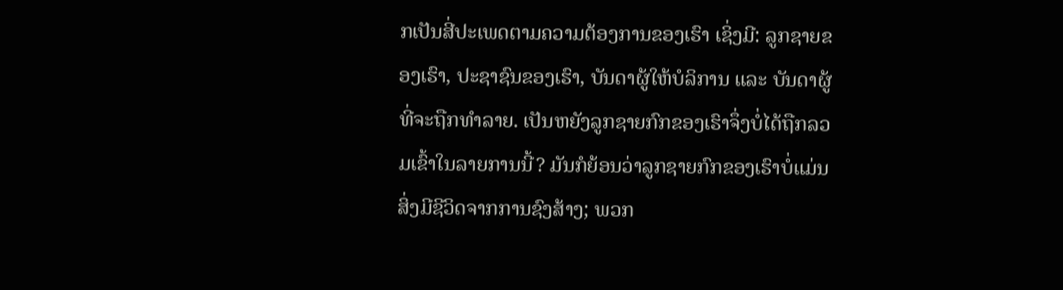ກເປັນສີ່ປະເພດຕາມຄວາມຕ້ອງການຂອງເຮົາ ເຊິ່ງມີ: ລູກຊາຍຂອງເຮົາ, ປະຊາຊົນຂອງເຮົາ, ບັນດາຜູ້ໃຫ້ບໍລິການ ແລະ ບັນດາຜູ້ທີ່ຈະຖືກທຳລາຍ. ເປັນຫຍັງລູກຊາຍກົກຂອງເຮົາຈຶ່ງບໍ່ໄດ້ຖືກລວມເຂົ້າໃນລາຍການນີ້? ມັນກໍຍ້ອນວ່າລູກຊາຍກົກຂອງເຮົາບໍ່ແມ່ນສິ່ງມີຊີວິດຈາກການຊົງສ້າງ; ພວກ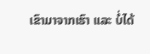ເຂົາມາຈາກເຮົາ ແລະ ບໍ່ໄດ້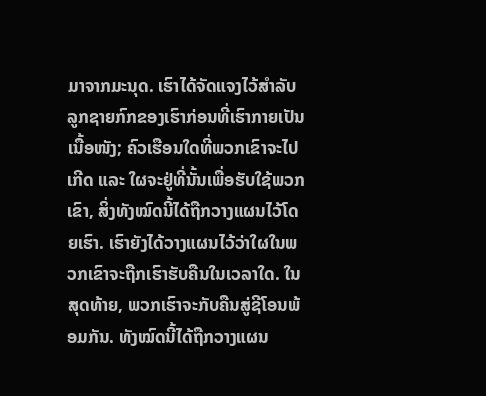ມາຈາກມະນຸດ. ເຮົາໄດ້ຈັດແຈງໄວ້ສຳລັບລູກຊາຍກົກຂອງເຮົາກ່ອນທີ່ເຮົາກາຍເປັນເນື້ອໜັງ; ຄົວເຮືອນໃດທີ່ພວກເຂົາຈະໄປເກີດ ແລະ ໃຜຈະຢູ່ທີ່ນັ້ນເພື່ອຮັບໃຊ້ພວກເຂົາ, ສິ່ງທັງໝົດນີ້ໄດ້ຖືກວາງແຜນໄວ້ໂດຍເຮົາ. ເຮົາຍັງໄດ້ວາງແຜນໄວ້ວ່າໃຜໃນພວກເຂົາຈະຖືກເຮົາຮັບຄືນໃນເວລາໃດ. ໃນສຸດທ້າຍ, ພວກເຮົາຈະກັບຄືນສູ່ຊີໂອນພ້ອມກັນ. ທັງໝົດນີ້ໄດ້ຖືກວາງແຜນ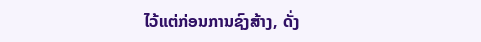ໄວ້ແຕ່ກ່ອນການຊົງສ້າງ, ດັ່ງ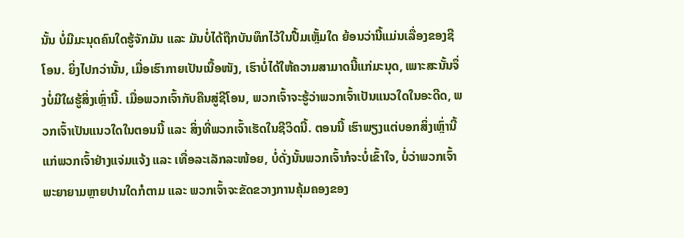ນັ້ນ ບໍ່ມີມະນຸດຄົນໃດຮູ້ຈັກມັນ ແລະ ມັນບໍ່ໄດ້ຖືກບັນທຶກໄວ້ໃນປື້ມເຫຼັ້ມໃດ ຍ້ອນວ່ານີ້ແມ່ນເລື່ອງຂອງຊີໂອນ. ຍິ່ງໄປກວ່ານັ້ນ, ເມື່ອເຮົາກາຍເປັນເນື້ອໜັງ, ເຮົາບໍ່ໄດ້ໃຫ້ຄວາມສາມາດນີ້ແກ່ມະນຸດ, ເພາະສະນັ້ນຈຶ່ງບໍ່ມີໃຜຮູ້ສິ່ງເຫຼົ່ານີ້. ເມື່ອພວກເຈົ້າກັບຄືນສູ່ຊີໂອນ, ພວກເຈົ້າຈະຮູ້ວ່າພວກເຈົ້າເປັນແນວໃດໃນອະດີດ, ພວກເຈົ້າເປັນແນວໃດໃນຕອນນີ້ ແລະ ສິ່ງທີ່ພວກເຈົ້າເຮັດໃນຊີວິດນີ້. ຕອນນີ້ ເຮົາພຽງແຕ່ບອກສິ່ງເຫຼົ່ານີ້ແກ່ພວກເຈົ້າຢ່າງແຈ່ມແຈ້ງ ແລະ ເທື່ອລະເລັກລະໜ້ອຍ, ບໍ່ດັ່ງນັ້ນພວກເຈົ້າກໍຈະບໍ່ເຂົ້າໃຈ, ບໍ່ວ່າພວກເຈົ້າພະຍາຍາມຫຼາຍປານໃດກໍຕາມ ແລະ ພວກເຈົ້າຈະຂັດຂວາງການຄຸ້ມຄອງຂອງ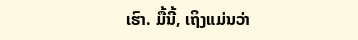ເຮົາ. ມື້ນີ້, ເຖິງແມ່ນວ່າ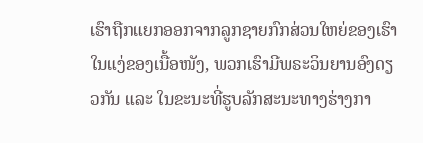ເຮົາຖືກແຍກອອກຈາກລູກຊາຍກົກສ່ວນໃຫຍ່ຂອງເຮົາໃນແງ່ຂອງເນື້ອໜັງ, ພວກເຮົາມີພຣະວິນຍານອົງດຽວກັນ ແລະ ໃນຂະນະທີ່ຮູບລັກສະນະທາງຮ່າງກາ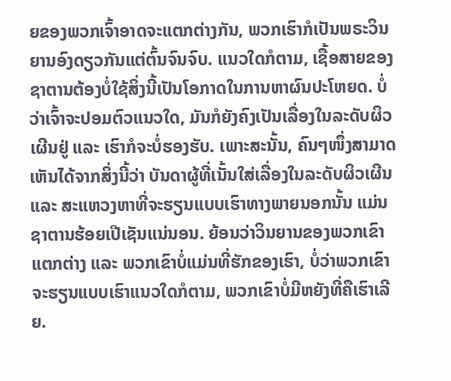ຍຂອງພວກເຈົ້າອາດຈະແຕກຕ່າງກັນ, ພວກເຮົາກໍເປັນພຣະວິນຍານອົງດຽວກັນແຕ່ຕົ້ນຈົນຈົບ. ແນວໃດກໍຕາມ, ເຊື້ອສາຍຂອງຊາຕານຕ້ອງບໍ່ໃຊ້ສິ່ງນີ້ເປັນໂອກາດໃນການຫາຜົນປະໂຫຍດ. ບໍ່ວ່າເຈົ້າຈະປອມຕົວແນວໃດ, ມັນກໍຍັງຄົງເປັນເລື່ອງໃນລະດັບຜິວເຜີນຢູ່ ແລະ ເຮົາກໍຈະບໍ່ຮອງຮັບ. ເພາະສະນັ້ນ, ຄົນໆໜຶ່ງສາມາດເຫັນໄດ້ຈາກສິ່ງນີ້ວ່າ ບັນດາຜູ້ທີ່ເນັ້ນໃສ່ເລື່ອງໃນລະດັບຜິວເຜີນ ແລະ ສະແຫວງຫາທີ່ຈະຮຽນແບບເຮົາທາງພາຍນອກນັ້ນ ແມ່ນຊາຕານຮ້ອຍເປີເຊັນແນ່ນອນ. ຍ້ອນວ່າວິນຍານຂອງພວກເຂົາແຕກຕ່າງ ແລະ ພວກເຂົາບໍ່ແມ່ນທີ່ຮັກຂອງເຮົາ, ບໍ່ວ່າພວກເຂົາຈະຮຽນແບບເຮົາແນວໃດກໍຕາມ, ພວກເຂົາບໍ່ມີຫຍັງທີ່ຄືເຮົາເລີຍ.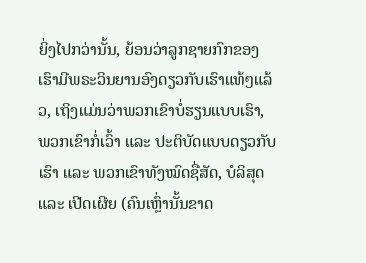ຍິ່ງໄປກວ່ານັ້ນ, ຍ້ອນວ່າລູກຊາຍກົກຂອງເຮົາມີພຣະວິນຍານອົງດຽວກັບເຮົາແທ້ໆແລ້ວ, ເຖິງແມ່ນວ່າພວກເຂົາບໍ່ຮຽນແບບເຮົາ, ພວກເຂົາກໍ່ເວົ້າ ແລະ ປະຕິບັດແບບດຽວກັບເຮົາ ແລະ ພວກເຂົາທັງໝົດຊື່ສັດ, ບໍລິສຸດ ແລະ ເປີດເຜີຍ (ຄົນເຫຼົ່ານັ້ນຂາດ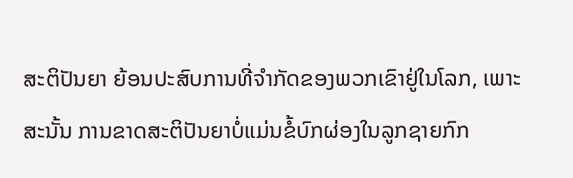ສະຕິປັນຍາ ຍ້ອນປະສົບການທີ່ຈຳກັດຂອງພວກເຂົາຢູ່ໃນໂລກ, ເພາະສະນັ້ນ ການຂາດສະຕິປັນຍາບໍ່ແມ່ນຂໍ້ບົກຜ່ອງໃນລູກຊາຍກົກ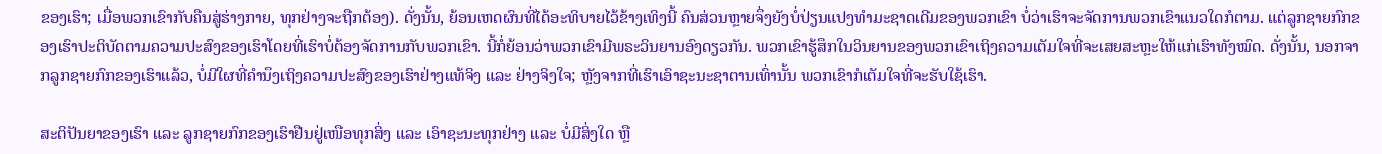ຂອງເຮົາ; ເມື່ອພວກເຂົາກັບຄືນສູ່ຮ່າງກາຍ, ທຸກຢ່າງຈະຖືກຕ້ອງ). ດັ່ງນັ້ນ, ຍ້ອນເຫດຜົນທີ່ໄດ້ອະທິບາຍໄວ້ຂ້າງເທິງນີ້ ຄົນສ່ວນຫຼາຍຈຶ່ງຍັງບໍ່ປ່ຽນແປງທຳມະຊາດເດີມຂອງພວກເຂົາ ບໍ່ວ່າເຮົາຈະຈັດການພວກເຂົາແນວໃດກໍຕາມ. ແຕ່ລູກຊາຍກົກຂອງເຮົາປະຕິບັດຕາມຄວາມປະສົງຂອງເຮົາໂດຍທີ່ເຮົາບໍ່ຕ້ອງຈັດການກັບພວກເຂົາ. ນີ້ກໍ່ຍ້ອນວ່າພວກເຂົາມີພຣະວິນຍານອົງດຽວກັນ. ພວກເຂົາຮູ້ສຶກໃນວິນຍານຂອງພວກເຂົາເຖິງຄວາມເຕັມໃຈທີ່ຈະເສຍສະຫຼະໃຫ້ແກ່ເຮົາທັງໝົດ. ດັ່ງນັ້ນ, ນອກຈາກລູກຊາຍກົກຂອງເຮົາແລ້ວ, ບໍ່ມີໃຜທີ່ຄຳນຶງເຖິງຄວາມປະສົງຂອງເຮົາຢ່າງແທ້ຈິງ ແລະ ຢ່າງຈິງໃຈ; ຫຼັງຈາກທີ່ເຮົາເອົາຊະນະຊາຕານເທົ່ານັ້ນ ພວກເຂົາກໍເຕັມໃຈທີ່ຈະຮັບໃຊ້ເຮົາ.

ສະຕິປັນຍາຂອງເຮົາ ແລະ ລູກຊາຍກົກຂອງເຮົາຢືນຢູ່ເໜືອທຸກສິ່ງ ແລະ ເອົາຊະນະທຸກຢ່າງ ແລະ ບໍ່ມີສິ່ງໃດ ຫຼື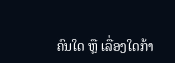ຄົນໃດ ຫຼື ເລື່ອງໃດກ້າ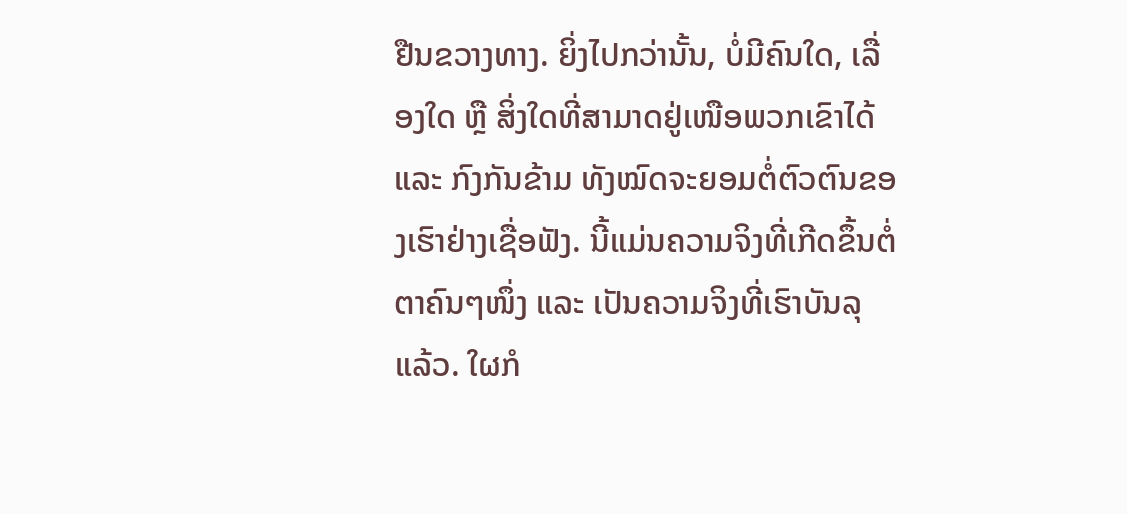ຢືນຂວາງທາງ. ຍິ່ງໄປກວ່ານັ້ນ, ບໍ່ມີຄົນໃດ, ເລື່ອງໃດ ຫຼື ສິ່ງໃດທີ່ສາມາດຢູ່ເໜືອພວກເຂົາໄດ້ ແລະ ກົງກັນຂ້າມ ທັງໝົດຈະຍອມຕໍ່ຕົວຕົນຂອງເຮົາຢ່າງເຊື່ອຟັງ. ນີ້ແມ່ນຄວາມຈິງທີ່ເກີດຂຶ້ນຕໍ່ຕາຄົນໆໜຶ່ງ ແລະ ເປັນຄວາມຈິງທີ່ເຮົາບັນລຸແລ້ວ. ໃຜກໍ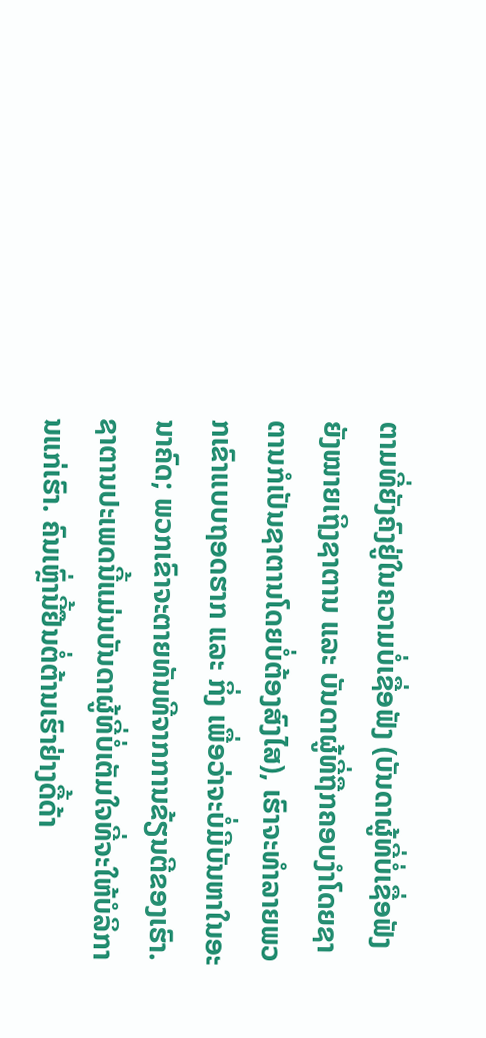ຕາມທີ່ຍັງຄົງຢູ່ໃນຄວາມບໍ່ເຊື່ອຟັງ (ບັນດາຜູ້ທີ່ບໍ່ເຊື່ອຟັງຍັງໝາຍເຖິງຊາຕານ ແລະ ບັນດາຜູ້ທີ່ຖືກຄອບງຳໂດຍຊາຕານກໍເປັນຊາຕານໂດຍບໍ່ຕ້ອງສົງໄສ), ເຮົາຈະທຳລາຍພວກເຂົາແບບຖອດຮາກ ແລະ ກິ່ງ ເພື່ອວ່າຈະບໍ່ມີບັນຫາໃນອະນາຄົດ; ພວກເຂົາຈະຕາຍທັນທີຈາກການຂ້ຽນຕີຂອງເຮົາ. ຊາຕານປະເພດນີ້ແມ່ນບັນດາຜູ້ທີ່ບໍ່ເຕັມໃຈທີ່ຈະໃຫ້ບໍລິການແກ່ເຮົາ. ຄົນເຫຼົ່ານີ້ຢືນຕໍ່ຕ້ານເຮົາຢ່າງດື້ດ້າ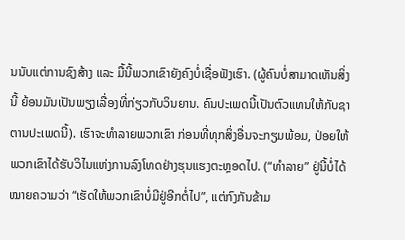ນນັບແຕ່ການຊົງສ້າງ ແລະ ມື້ນີ້ພວກເຂົາຍັງຄົງບໍ່ເຊື່ອຟັງເຮົາ. (ຜູ້ຄົນບໍ່ສາມາດເຫັນສິ່ງນີ້ ຍ້ອນມັນເປັນພຽງເລື່ອງທີ່ກ່ຽວກັບວິນຍານ. ຄົນປະເພດນີ້ເປັນຕົວແທນໃຫ້ກັບຊາຕານປະເພດນີ້). ເຮົາຈະທຳລາຍພວກເຂົາ ກ່ອນທີ່ທຸກສິ່ງອື່ນຈະກຽມພ້ອມ, ປ່ອຍໃຫ້ພວກເຂົາໄດ້ຮັບວິໄນແຫ່ງການລົງໂທດຢ່າງຮຸນແຮງຕະຫຼອດໄປ. (“ທຳລາຍ” ຢູ່ນີ້ບໍ່ໄດ້ໝາຍຄວາມວ່າ “ເຮັດໃຫ້ພວກເຂົາບໍ່ມີຢູ່ອີກຕໍ່ໄປ”, ແຕ່ກົງກັນຂ້າມ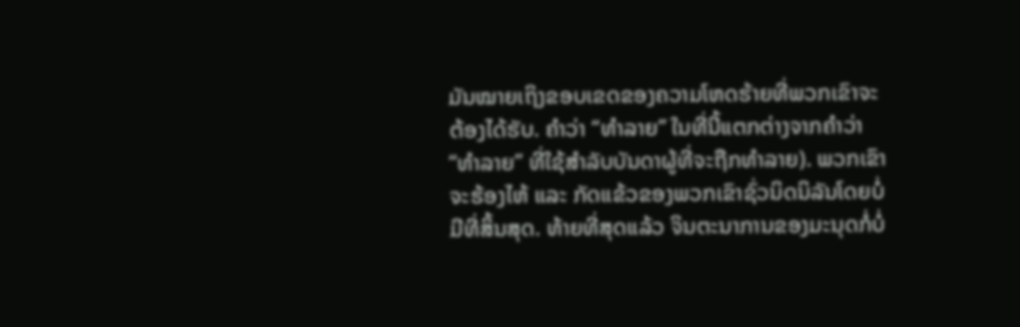ມັນໝາຍເຖິງຂອບເຂດຂອງຄວາມໂຫດຮ້າຍທີ່ພວກເຂົາຈະຕ້ອງໄດ້ຮັບ. ຄຳວ່າ “ທຳລາຍ” ໃນທີ່ນີ້ແຕກຕ່າງຈາກຄຳວ່າ “ທຳລາຍ” ທີ່ໃຊ້ສຳລັບບັນດາຜູ້ທີ່ຈະຖືກທຳລາຍ). ພວກເຂົາຈະຮ້ອງໄຫ້ ແລະ ກັດແຂ້ວຂອງພວກເຂົາຊົ່ວນິດນິລັນໂດຍບໍ່ມີທີ່ສິ້ນສຸດ. ທ້າຍທີ່ສຸດແລ້ວ ຈິນຕະນາການຂອງມະນຸດກໍ່ບໍ່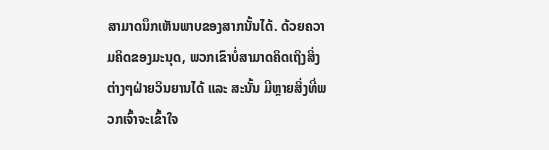ສາມາດນຶກເຫັນພາບຂອງສາກນັ້ນໄດ້. ດ້ວຍຄວາມຄິດຂອງມະນຸດ, ພວກເຂົາບໍ່ສາມາດຄິດເຖິງສິ່ງຕ່າງໆຝ່າຍວິນຍານໄດ້ ແລະ ສະນັ້ນ ມີຫຼາຍສິ່ງທີ່ພວກເຈົ້າຈະເຂົ້າໃຈ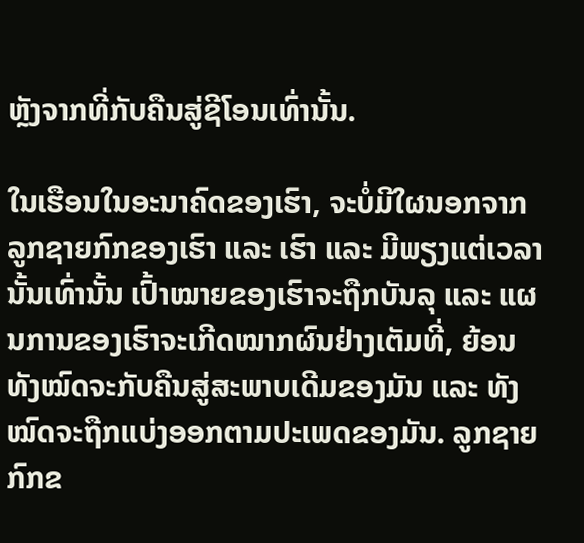ຫຼັງຈາກທີ່ກັບຄືນສູ່ຊີໂອນເທົ່ານັ້ນ.

ໃນເຮືອນໃນອະນາຄົດຂອງເຮົາ, ຈະບໍ່ມີໃຜນອກຈາກລູກຊາຍກົກຂອງເຮົາ ແລະ ເຮົາ ແລະ ມີພຽງແຕ່ເວລານັ້ນເທົ່ານັ້ນ ເປົ້າໝາຍຂອງເຮົາຈະຖືກບັນລຸ ແລະ ແຜນການຂອງເຮົາຈະເກີດໝາກຜົນຢ່າງເຕັມທີ່, ຍ້ອນທັງໝົດຈະກັບຄືນສູ່ສະພາບເດີມຂອງມັນ ແລະ ທັງໝົດຈະຖືກແບ່ງອອກຕາມປະເພດຂອງມັນ. ລູກຊາຍກົກຂ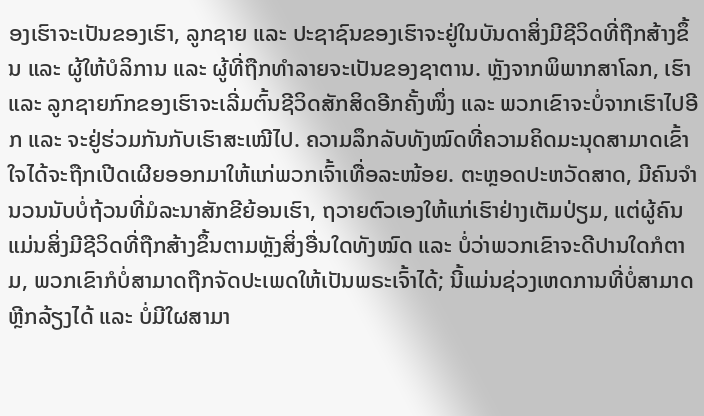ອງເຮົາຈະເປັນຂອງເຮົາ, ລູກຊາຍ ແລະ ປະຊາຊົນຂອງເຮົາຈະຢູ່ໃນບັນດາສິ່ງມີຊີວິດທີ່ຖືກສ້າງຂຶ້ນ ແລະ ຜູ້ໃຫ້ບໍລິການ ແລະ ຜູ້ທີ່ຖືກທຳລາຍຈະເປັນຂອງຊາຕານ. ຫຼັງຈາກພິພາກສາໂລກ, ເຮົາ ແລະ ລູກຊາຍກົກຂອງເຮົາຈະເລີ່ມຕົ້ນຊີວິດສັກສິດອີກຄັ້ງໜຶ່ງ ແລະ ພວກເຂົາຈະບໍ່ຈາກເຮົາໄປອີກ ແລະ ຈະຢູ່ຮ່ວມກັນກັບເຮົາສະເໝີໄປ. ຄວາມລຶກລັບທັງໝົດທີ່ຄວາມຄິດມະນຸດສາມາດເຂົ້າໃຈໄດ້ຈະຖືກເປີດເຜີຍອອກມາໃຫ້ແກ່ພວກເຈົ້າເທື່ອລະໜ້ອຍ. ຕະຫຼອດປະຫວັດສາດ, ມີຄົນຈຳນວນນັບບໍ່ຖ້ວນທີ່ມໍລະນາສັກຂີຍ້ອນເຮົາ, ຖວາຍຕົວເອງໃຫ້ແກ່ເຮົາຢ່າງເຕັມປ່ຽມ, ແຕ່ຜູ້ຄົນແມ່ນສິ່ງມີຊີວິດທີ່ຖືກສ້າງຂຶ້ນຕາມຫຼັງສິ່ງອື່ນໃດທັງໝົດ ແລະ ບໍ່ວ່າພວກເຂົາຈະດີປານໃດກໍຕາມ, ພວກເຂົາກໍບໍ່ສາມາດຖືກຈັດປະເພດໃຫ້ເປັນພຣະເຈົ້າໄດ້; ນີ້ແມ່ນຊ່ວງເຫດການທີ່ບໍ່ສາມາດຫຼີກລ້ຽງໄດ້ ແລະ ບໍ່ມີໃຜສາມາ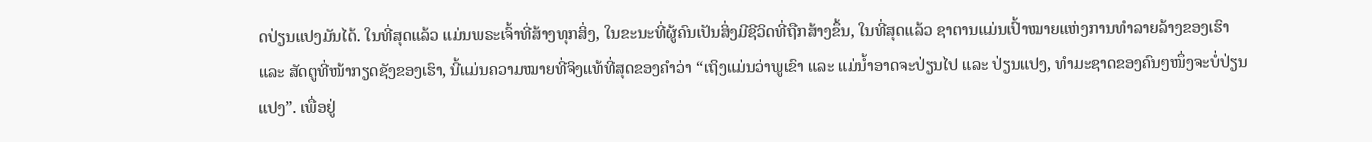ດປ່ຽນແປງມັນໄດ້. ໃນທີ່ສຸດແລ້ວ ແມ່ນພຣະເຈົ້າທີ່ສ້າງທຸກສິ່ງ, ໃນຂະນະທີ່ຜູ້ຄົນເປັນສິ່ງມີຊີວິດທີ່ຖືກສ້າງຂຶ້ນ, ໃນທີ່ສຸດແລ້ວ ຊາຕານແມ່ນເປົ້າໝາຍແຫ່ງການທຳລາຍລ້າງຂອງເຮົາ ແລະ ສັດຕູທີ່ໜ້າກຽດຊັງຂອງເຮົາ, ນີ້ແມ່ນຄວາມໝາຍທີ່ຈິງແທ້ທີ່ສຸດຂອງຄຳວ່າ “ເຖິງແມ່ນວ່າພູເຂົາ ແລະ ແມ່ນ້ຳອາດຈະປ່ຽນໄປ ແລະ ປ່ຽນແປງ, ທຳມະຊາດຂອງຄົນໆໜຶ່ງຈະບໍ່ປ່ຽນແປງ”. ເພື່ອຢູ່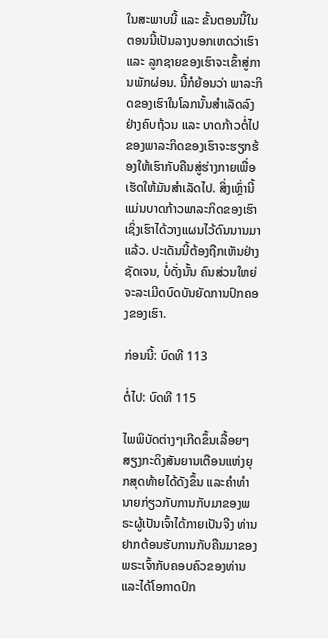ໃນສະພາບນີ້ ແລະ ຂັ້ນຕອນນີ້ໃນຕອນນີ້ເປັນລາງບອກເຫດວ່າເຮົາ ແລະ ລູກຊາຍຂອງເຮົາຈະເຂົ້າສູ່ການພັກຜ່ອນ. ນີ້ກໍຍ້ອນວ່າ ພາລະກິດຂອງເຮົາໃນໂລກນັ້ນສຳເລັດລົງຢ່າງຄົບຖ້ວນ ແລະ ບາດກ້າວຕໍ່ໄປຂອງພາລະກິດຂອງເຮົາຈະຮຽກຮ້ອງໃຫ້ເຮົາກັບຄືນສູ່ຮ່າງກາຍເພື່ອເຮັດໃຫ້ມັນສຳເລັດໄປ. ສິ່ງເຫຼົ່ານີ້ແມ່ນບາດກ້າວພາລະກິດຂອງເຮົາ ເຊິ່ງເຮົາໄດ້ວາງແຜນໄວ້ດົນນານມາແລ້ວ. ປະເດັນນີ້ຕ້ອງຖືກເຫັນຢ່າງຊັດເຈນ, ບໍ່ດັ່ງນັ້ນ ຄົນສ່ວນໃຫຍ່ຈະລະເມີດບົດບັນຍັດການປົກຄອງຂອງເຮົາ.

ກ່ອນນີ້: ບົດທີ 113

ຕໍ່ໄປ: ບົດທີ 115

ໄພພິບັດຕ່າງໆເກີດຂຶ້ນເລື້ອຍໆ ສຽງກະດິງສັນຍານເຕືອນແຫ່ງຍຸກສຸດທ້າຍໄດ້ດັງຂຶ້ນ ແລະຄໍາທໍານາຍກ່ຽວກັບການກັບມາຂອງພຣະຜູ້ເປັນເຈົ້າໄດ້ກາຍເປັນຈີງ ທ່ານຢາກຕ້ອນຮັບການກັບຄືນມາຂອງພຣະເຈົ້າກັບຄອບຄົວຂອງທ່ານ ແລະໄດ້ໂອກາດປົກ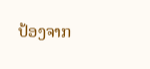ປ້ອງຈາກ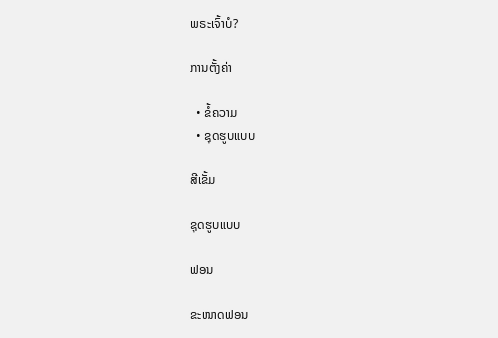ພຣະເຈົ້າບໍ?

ການຕັ້ງຄ່າ

  • ຂໍ້ຄວາມ
  • ຊຸດຮູບແບບ

ສີເຂັ້ມ

ຊຸດຮູບແບບ

ຟອນ

ຂະໜາດຟອນ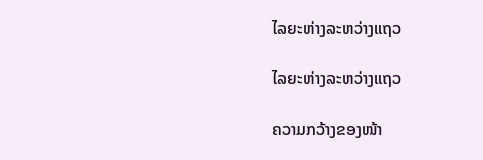ໄລຍະຫ່າງລະຫວ່າງແຖວ

ໄລຍະຫ່າງລະຫວ່າງແຖວ

ຄວາມກວ້າງຂອງໜ້າ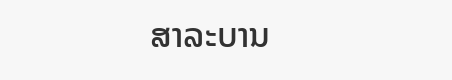ສາລະບານ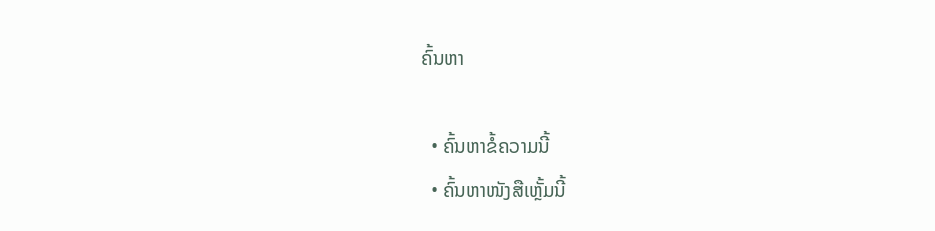ຄົ້ນຫາ

  • ຄົ້ນຫາຂໍ້ຄວາມນີ້
  • ຄົ້ນຫາໜັງສືເຫຼັ້ມນີ້